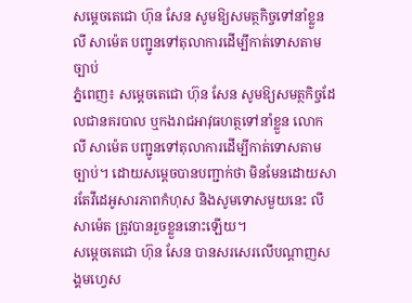សម្តេចតេជោ ហ៊ុន សែន សូមឱ្យសមត្ថកិច្ចទៅនាំខ្លួន លី សាម៉េត បញ្ជូនទៅតុលាការដើម្បីកាត់ទោសតាមច្បាប់
ភ្នំពេញ៖ សម្តេចតេជោ ហ៊ុន សែន សូមឱ្យសមត្ថកិច្ចដែលជានគរបាល ឬកងរាជអាវុធហត្ថទៅនាំខ្លួន លោក លី សាម៉េត បញ្ជូនទៅតុលាការដើម្បីកាត់ទោសតាមច្បាប់។ ដោយសម្តេចបានបញ្ជាក់ថា មិនមែនដោយសារតែវីដេអូសារភាពកំហុស និងសូមទោសមួយនេះ លី សាម៉េត ត្រូវបានរួចខ្លួននោះឡើយ។
សម្តេចតេជោ ហ៊ុន សែន បានសរសេរលើបណ្តាញសង្គមហ្វេស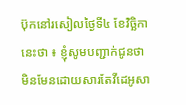ប៊ុកនៅរសៀលថ្ងៃទី៤ ខែវិច្ឆិកា នេះថា ៖ ខ្ញុំសូមបញ្ជាក់ជូនថា មិនមែនដោយសារតែវីដេអូសា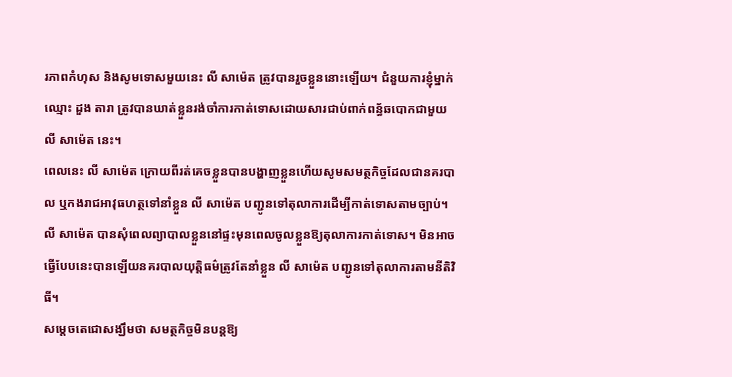រភាពកំហុស និងសូមទោសមួយនេះ លី សាម៉េត ត្រូវបានរួចខ្លួននោះឡើយ។ ជំនួយការខ្ញុំម្នាក់ឈ្មោះ ដួង តារា ត្រូវបានឃាត់ខ្លួនរង់ចាំការកាត់ទោសដោយសារជាប់ពាក់ពន្ធ័ឆបោកជាមួយ លី សាម៉េត នេះ។
ពេលនេះ លី សាម៉េត ក្រោយពីរត់គេចខ្លួនបានបង្ហាញខ្លួនហើយសូមសមត្ថកិច្ចដែលជានគរបាល ឬកងរាជអាវុធហត្ថទៅនាំខ្លួន លី សាម៉េត បញ្ជូនទៅតុលាការដើម្បីកាត់ទោសតាមច្បាប់។ លី សាម៉េត បានសុំពេលព្យាបាលខ្លួននៅផ្ទះមុនពេលចូលខ្លួនឱ្យតុលាការកាត់ទោស។ មិនអាចធ្វើបែបនេះបានឡើយនគរបាលយុត្តិធម៌ត្រូវតែនាំខ្លួន លី សាម៉េត បញ្ជូនទៅតុលាការតាមនីតិវិធី។
សម្តេចតេជោសង្ឃឹមថា សមត្ថកិច្ចមិនបន្តឱ្យ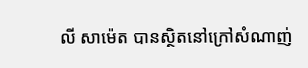លី សាម៉េត បានស្ថិតនៅក្រៅសំណាញ់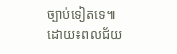ច្បាប់ទៀតទេ៕
ដោយ៖ពលជ័យ